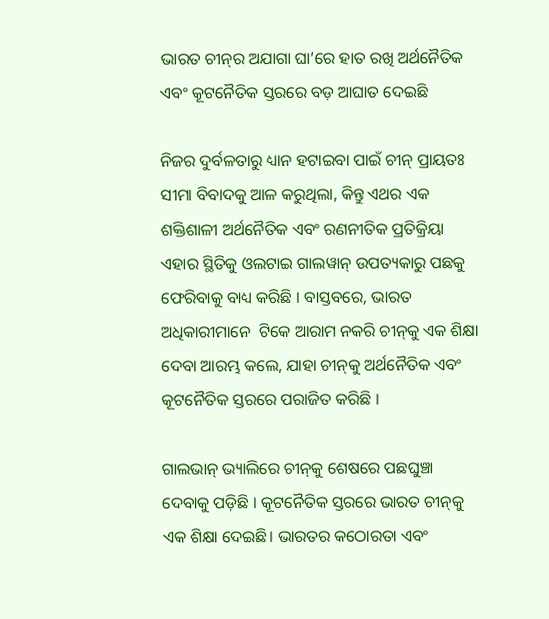ଭାରତ ଚୀନ୍‌ର ଅଯାଗା ଘା’ରେ ହାତ ରଖି ଅର୍ଥନୈତିକ ଏବଂ କୂଟନୈତିକ ସ୍ତରରେ ବଡ଼ ଆଘାତ ଦେଇଛି

ନିଜର ଦୁର୍ବଳତାରୁ ଧ୍ୟାନ ହଟାଇବା ପାଇଁ ଚୀନ୍ ପ୍ରାୟତଃ ସୀମା ବିବାଦକୁ ଆଳ କରୁଥିଲା, କିନ୍ତୁ ଏଥର ଏକ ଶକ୍ତିଶାଳୀ ଅର୍ଥନୈତିକ ଏବଂ ରଣନୀତିକ ପ୍ରତିକ୍ରିୟା ଏହାର ସ୍ଥିତିକୁ ଓଲଟାଇ ଗାଲୱାନ୍ ଉପତ୍ୟକାରୁ ପଛକୁ ଫେରିବାକୁ ବାଧ୍ୟ କରିଛି । ବାସ୍ତବରେ, ଭାରତ ଅଧିକାରୀମାନେ  ଟିକେ ଆରାମ ନକରି ଚୀନ୍‌କୁ ଏକ ଶିକ୍ଷା ଦେବା ଆରମ୍ଭ କଲେ, ଯାହା ଚୀନ୍‌କୁ ଅର୍ଥନୈତିକ ଏବଂ କୂଟନୈତିକ ସ୍ତରରେ ପରାଜିତ କରିଛି ।

ଗାଲଭାନ୍ ଭ୍ୟାଲିରେ ଚୀନ୍‌କୁ ଶେଷରେ ପଛଘୁଞ୍ଚା ଦେବାକୁ ପଡ଼ିଛି । କୂଟନୈତିକ ସ୍ତରରେ ଭାରତ ଚୀନ୍‌କୁ ଏକ ଶିକ୍ଷା ଦେଇଛି। ଭାରତର କଠୋରତା ଏବଂ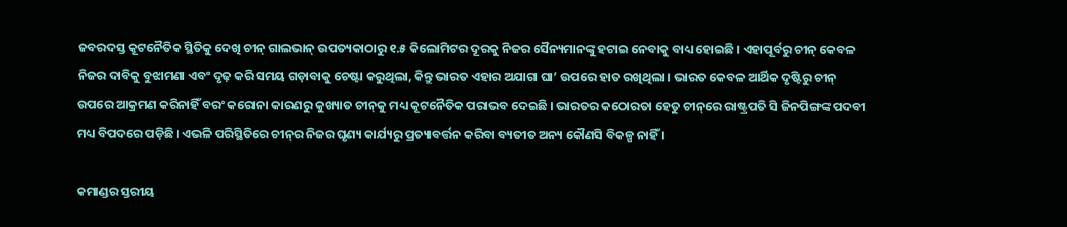ଜବରଦସ୍ତ କୂଟନୈତିକ ସ୍ଥିତିକୁ ଦେଖି ଚୀନ୍ ଗାଲଭାନ୍ ଉପତ୍ୟକାଠାରୁ ୧.୫ କିଲୋମିଟର ଦୂରକୁ ନିଜର ସୈନ୍ୟମାନଙ୍କୁ ହଟାଇ ନେବାକୁ ବାଧ୍ୟ ହୋଇଛି । ଏହାପୂର୍ବରୁ ଚୀନ୍ କେବଳ ନିଜର ଦାବିକୁ ବୁଝାମଣା ଏବଂ ଦୃଢ଼ କରି ସମୟ ଗଡ଼ାବାକୁ ଚେଷ୍ଟା କରୁଥିଲା, କିନ୍ତୁ ଭାରତ ଏହାର ଅଯାଗା ଘା’ ଉପରେ ହାତ ରଖିଥିଲା । ଭାରତ କେବଳ ଆର୍ଥିକ ଦୃଷ୍ଟିରୁ ଚୀନ୍ ଉପରେ ଆକ୍ରମଣ କରିନାହିଁ ବରଂ କରୋନା କାରଣରୁ କୁଖ୍ୟାତ ଚୀନ୍‌କୁ ମଧ୍ୟ କୂଟନୈତିକ ପରାଭବ ଦେଇଛି । ଭାରତର କଠୋରତା ହେତୁ ଚୀନ୍‌ରେ ରାଷ୍ଟ୍ରପତି ସି ଜିନପିଙ୍ଗଙ୍କ ପଦବୀ ମଧ୍ୟ ବିପଦରେ ପଡ଼ିଛି । ଏଭଳି ପରିସ୍ଥିତିରେ ଚୀନ୍‌ର ନିଜର ଘୃଣ୍ୟ କାର୍ଯ୍ୟରୁ ପ୍ରତ୍ୟାବର୍ତ୍ତନ କରିବା ବ୍ୟତୀତ ଅନ୍ୟ କୌଣସି ବିକଳ୍ପ ନାହିଁ ।

କମାଣ୍ଡର ସ୍ତରୀୟ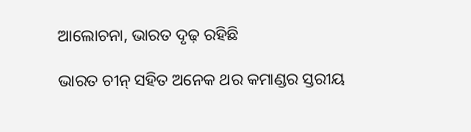ଆଲୋଚନା, ଭାରତ ଦୃଢ଼ ରହିଛି

ଭାରତ ଚୀନ୍ ସହିତ ଅନେକ ଥର କମାଣ୍ଡର ସ୍ତରୀୟ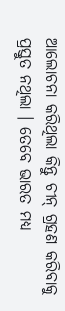ଆଲୋଚନା କରିଥିଲା କିନ୍ତୁ ଚୀନ୍ ଗ୍ରହଣ କରିବାକୁ ପ୍ରସ୍ତୁତ ନଥିଲା । ତେବେ ଭାରତ ମଧ୍ୟ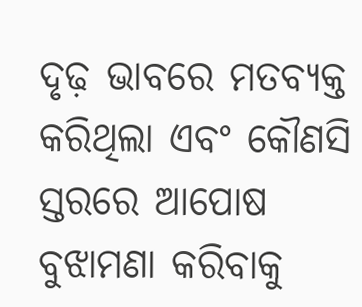ଦୃଢ଼ ଭାବରେ ମତବ୍ୟକ୍ତ କରିଥିଲା ଏବଂ କୌଣସି ସ୍ତରରେ ଆପୋଷ ବୁଝାମଣା କରିବାକୁ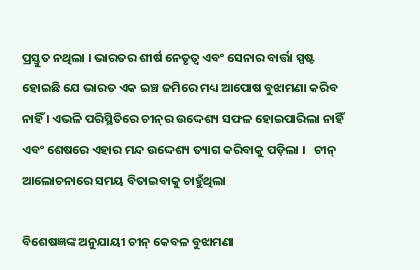ପ୍ରସ୍ତୁତ ନଥିଲା । ଭାରତର ଶୀର୍ଷ ନେତୃତ୍ୱ ଏବଂ ସେନାର ବାର୍ତ୍ତା ସ୍ପଷ୍ଟ ହୋଇଛି ଯେ ଭାରତ ଏକ ଇଞ୍ଚ ଜମିରେ ମଧ୍ୟ ଆପୋଷ ବୁଝାମଣା କରିବ ନାହିଁ । ଏଭଳି ପରିସ୍ଥିତିରେ ଚୀନ୍‌ର ଉଦ୍ଦେଶ୍ୟ ସଫଳ ହୋଇପାରିଲା ନାହିଁ ଏବଂ ଶେଷରେ ଏହାର ମନ୍ଦ ଉଦ୍ଦେଶ୍ୟ ତ୍ୟାଗ କରିବାକୁ ପଡ଼ିଲା ।   ଚୀନ୍ ଆଲୋଚନାରେ ସମୟ ବିତାଇବାକୁ ଚାହୁଁଥିଲା

ବିଶେଷଜ୍ଞଙ୍କ ଅନୁଯାୟୀ ଚୀନ୍‌ କେବଳ ବୁଝାମଣା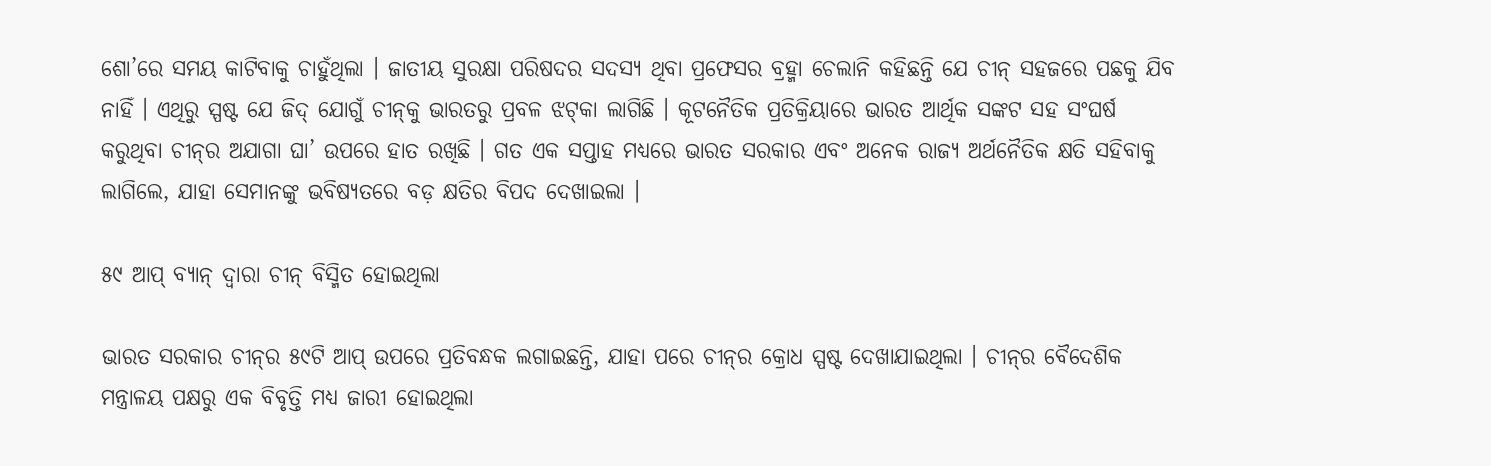ଶୋ’ରେ ସମୟ କାଟିବାକୁ ଚାହୁଁଥିଲା । ଜାତୀୟ ସୁରକ୍ଷା ପରିଷଦର ସଦସ୍ୟ ଥିବା ପ୍ରଫେସର ବ୍ରହ୍ମା ଚେଲାନି କହିଛନ୍ତି ଯେ ଚୀନ୍ ସହଜରେ ପଛକୁ ଯିବ ନାହିଁ । ଏଥିରୁ ସ୍ପଷ୍ଟ ଯେ ଜିଦ୍‌ ଯୋଗୁଁ ଚୀନ୍‌କୁ ଭାରତରୁ ପ୍ରବଳ ଝଟ୍‌କା ଲାଗିଛି । କୂଟନୈତିକ ପ୍ରତିକ୍ରିୟାରେ ଭାରତ ଆର୍ଥିକ ସଙ୍କଟ ସହ ସଂଘର୍ଷ କରୁଥିବା ଚୀନ୍‌ର ଅଯାଗା ଘା’ ଉପରେ ହାତ ରଖିଛି । ଗତ ଏକ ସପ୍ତାହ ମଧ୍ୟରେ ଭାରତ ସରକାର ଏବଂ ଅନେକ ରାଜ୍ୟ ଅର୍ଥନୈତିକ କ୍ଷତି ସହିବାକୁ ଲାଗିଲେ, ଯାହା ସେମାନଙ୍କୁ ଭବିଷ୍ୟତରେ ବଡ଼ କ୍ଷତିର ବିପଦ ଦେଖାଇଲା ।

୫୯ ଆପ୍ ବ୍ୟାନ୍ ଦ୍ୱାରା ଚୀନ୍ ବିସ୍ମିତ ହୋଇଥିଲା

ଭାରତ ସରକାର ଚୀନ୍‌ର ୫୯ଟି ଆପ୍ ଉପରେ ପ୍ରତିବନ୍ଧକ ଲଗାଇଛନ୍ତି, ଯାହା ପରେ ଚୀନ୍‌ର କ୍ରୋଧ ସ୍ପଷ୍ଟ ଦେଖାଯାଇଥିଲା । ଚୀନ୍‌ର ବୈଦେଶିକ ମନ୍ତ୍ରାଳୟ ପକ୍ଷରୁ ଏକ ବିବୃତ୍ତି ମଧ୍ୟ ଜାରୀ ହୋଇଥିଲା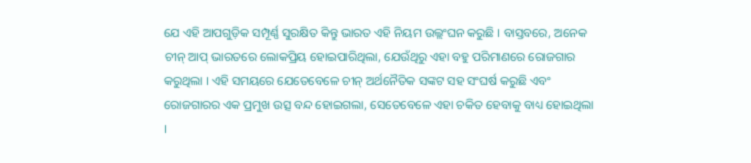ଯେ ଏହି ଆପଗୁଡ଼ିକ ସମ୍ପୂର୍ଣ୍ଣ ସୁରକ୍ଷିତ କିନ୍ତୁ ଭାରତ ଏହି ନିୟମ ଉଲ୍ଲଂଘନ କରୁଛି । ବାସ୍ତବରେ, ଅନେକ ଚୀନ୍‌ ଆପ୍ ଭାରତରେ ଲୋକପ୍ରିୟ ହୋଇପାରିଥିଲା, ଯେଉଁଥିରୁ ଏହା ବହୁ ପରିମାଣରେ ରୋଜଗାର କରୁଥିଲା । ଏହି ସମୟରେ ଯେତେବେଳେ ଚୀନ୍ ଅର୍ଥନୈତିକ ସଙ୍କଟ ସହ ସଂଘର୍ଷ କରୁଛି ଏବଂ ରୋଜଗାରର ଏକ ପ୍ରମୁଖ ଉତ୍ସ ବନ୍ଦ ହୋଇଗଲା, ସେତେବେଳେ ଏହା ଚକିତ ହେବାକୁ ବାଧ୍ୟ ହୋଇଥିଲା ।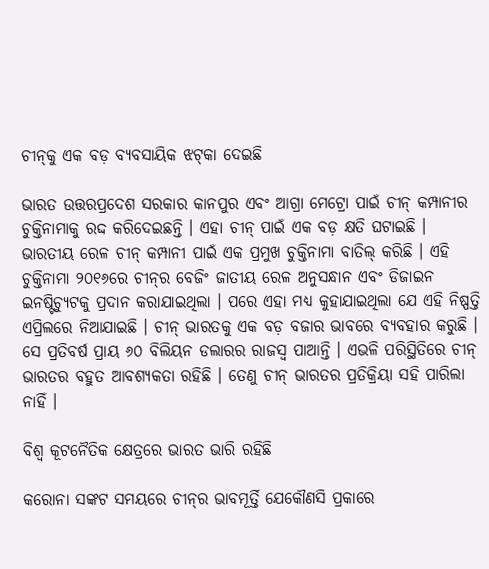ଚୀନ୍‌କୁ ଏକ ବଡ଼ ବ୍ୟବସାୟିକ ଝଟ୍‌କା ଦେଇଛି

ଭାରତ ଉତ୍ତରପ୍ରଦେଶ ସରକାର କାନପୁର ଏବଂ ଆଗ୍ରା ମେଟ୍ରୋ ପାଇଁ ଚୀନ୍ କମ୍ପାନୀର ଚୁକ୍ତିନାମାକୁ ରଦ୍ଦ କରିଦେଇଛନ୍ତି । ଏହା ଚୀନ୍ ପାଇଁ ଏକ ବଡ଼ କ୍ଷତି ଘଟାଇଛି । ଭାରତୀୟ ରେଳ ଚୀନ୍ କମ୍ପାନୀ ପାଇଁ ଏକ ପ୍ରମୁଖ ଚୁକ୍ତିନାମା ବାତିଲ୍ କରିଛି । ଏହି ଚୁକ୍ତିନାମା ୨୦୧୬ରେ ଚୀନ୍‌ର ବେଜିଂ ଜାତୀୟ ରେଳ ଅନୁସନ୍ଧାନ ଏବଂ ଡିଜାଇନ ଇନଷ୍ଟିଚ୍ୟୁଟକୁ ପ୍ରଦାନ କରାଯାଇଥିଲା । ପରେ ଏହା ମଧ୍ୟ କୁହାଯାଇଥିଲା ଯେ ଏହି ନିଷ୍ପତ୍ତି ଏପ୍ରିଲରେ ନିଆଯାଇଛି । ଚୀନ୍ ଭାରତକୁ ଏକ ବଡ଼ ବଜାର ଭାବରେ ବ୍ୟବହାର କରୁଛି । ସେ ପ୍ରତିବର୍ଷ ପ୍ରାୟ ୬୦ ବିଲିୟନ ଡଲାରର ରାଜସ୍ୱ ପାଆନ୍ତି । ଏଭଳି ପରିସ୍ଥିତିରେ ଚୀନ୍ ଭାରତର ବହୁତ ଆବଶ୍ୟକତା ରହିଛି । ତେଣୁ ଚୀନ୍ ଭାରତର ପ୍ରତିକ୍ରିୟା ସହି ପାରିଲା ନାହିଁ ।

ବିଶ୍ୱ କୂଟନୈତିକ କ୍ଷେତ୍ରରେ ଭାରତ ଭାରି ରହିଛି

କରୋନା ସଙ୍କଟ ସମୟରେ ଚୀନ୍‌ର ଭାବମୂର୍ତ୍ତି ଯେକୌଣସି ପ୍ରକାରେ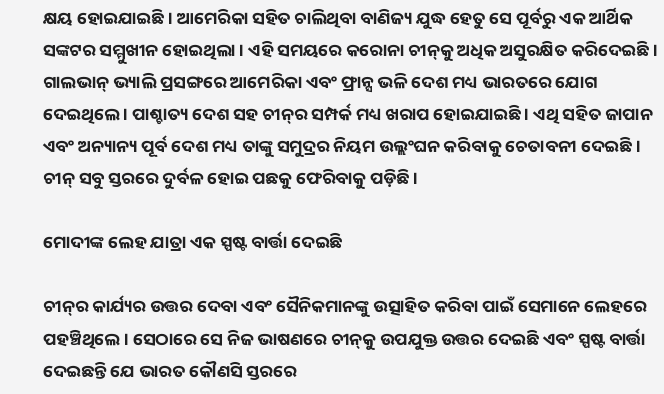କ୍ଷୟ ହୋଇଯାଇଛି । ଆମେରିକା ସହିତ ଚାଲିଥିବା ବାଣିଜ୍ୟ ଯୁଦ୍ଧ ହେତୁ ସେ ପୂର୍ବରୁ ଏକ ଆର୍ଥିକ ସଙ୍କଟର ସମ୍ମୁଖୀନ ହୋଇଥିଲା । ଏହି ସମୟରେ କରୋନା ଚୀନ୍‌କୁ ଅଧିକ ଅସୁରକ୍ଷିତ କରିଦେଇଛି । ଗାଲଭାନ୍ ଭ୍ୟାଲି ପ୍ରସଙ୍ଗରେ ଆମେରିକା ଏବଂ ଫ୍ରାନ୍ସ ଭଳି ଦେଶ ମଧ୍ୟ ଭାରତରେ ଯୋଗ ଦେଇଥିଲେ । ପାଶ୍ଚାତ୍ୟ ଦେଶ ସହ ଚୀନ୍‌ର ସମ୍ପର୍କ ମଧ୍ୟ ଖରାପ ହୋଇଯାଇଛି । ଏଥି ସହିତ ଜାପାନ ଏବଂ ଅନ୍ୟାନ୍ୟ ପୂର୍ବ ଦେଶ ମଧ୍ୟ ତାଙ୍କୁ ସମୁଦ୍ରର ନିୟମ ଉଲ୍ଲଂଘନ କରିବାକୁ ଚେତାବନୀ ଦେଇଛି । ଚୀନ୍ ସବୁ ସ୍ତରରେ ଦୁର୍ବଳ ହୋଇ ପଛକୁ ଫେରିବାକୁ ପଡ଼ିଛି ।

ମୋଦୀଙ୍କ ଲେହ ଯାତ୍ରା ଏକ ସ୍ପଷ୍ଟ ବାର୍ତ୍ତା ଦେଇଛି

ଚୀନ୍‌ର କାର୍ଯ୍ୟର ଉତ୍ତର ଦେବା ଏବଂ ସୈନିକମାନଙ୍କୁ ଉତ୍ସାହିତ କରିବା ପାଇଁ ସେମାନେ ଲେହରେ ପହଞ୍ଚିଥିଲେ । ସେଠାରେ ସେ ନିଜ ଭାଷଣରେ ଚୀନ୍‌କୁ ଉପଯୁକ୍ତ ଉତ୍ତର ଦେଇଛି ଏବଂ ସ୍ପଷ୍ଟ ବାର୍ତ୍ତା ଦେଇଛନ୍ତି ଯେ ଭାରତ କୌଣସି ସ୍ତରରେ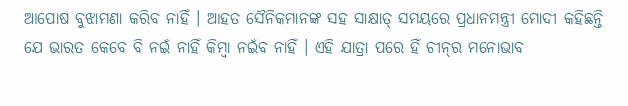ଆପୋଷ ବୁଝାମଣା କରିବ ନାହିଁ । ଆହତ ସୈନିକମାନଙ୍କ ସହ ସାକ୍ଷାତ୍‌ ସମୟରେ ପ୍ରଧାନମନ୍ତ୍ରୀ ମୋଦୀ କହିଛନ୍ତି ଯେ ଭାରତ କେବେ ବି ନଇଁ ନାହିଁ କିମ୍ବା ନଇଁବ ନାହିଁ । ଏହି ଯାତ୍ରା ପରେ ହିଁ ଚୀନ୍‌ର ମନୋଭାବ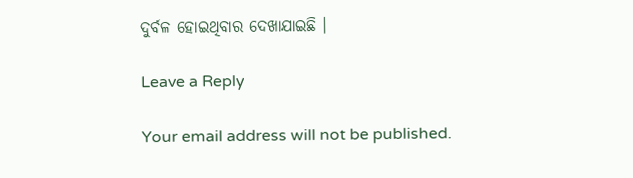ଦୁର୍ବଳ ହୋଇଥିବାର ଦେଖାଯାଇଛି ।

Leave a Reply

Your email address will not be published.